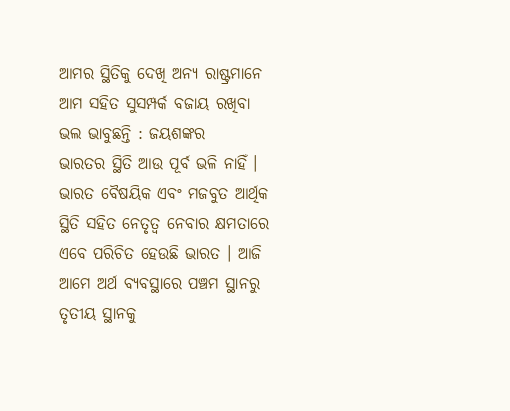ଆମର ସ୍ଥିତିକୁ ଦେଖି ଅନ୍ୟ ରାଷ୍ଟ୍ରମାନେ ଆମ ସହିତ ସୁସମ୍ପର୍କ ବଜାୟ ରଖିବା ଭଲ ଭାବୁଛନ୍ତି : ଜୟଶଙ୍କର
ଭାରତର ସ୍ଥିତି ଆଉ ପୂର୍ବ ଭଳି ନାହିଁ । ଭାରତ ବୈଷୟିକ ଏବଂ ମଜବୁତ ଆର୍ଥିକ ସ୍ଥିତି ସହିତ ନେତୃତ୍ୱ ନେବାର କ୍ଷମତାରେ ଏବେ ପରିଚିତ ହେଉଛି ଭାରତ । ଆଜି ଆମେ ଅର୍ଥ ବ୍ୟବସ୍ଥାରେ ପଞ୍ଚମ ସ୍ଥାନରୁ ତୃତୀୟ ସ୍ଥାନକୁ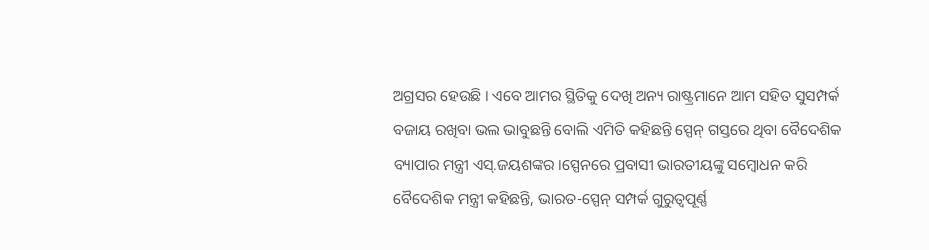ଅଗ୍ରସର ହେଉଛି । ଏବେ ଆମର ସ୍ଥିତିକୁ ଦେଖି ଅନ୍ୟ ରାଷ୍ଟ୍ରମାନେ ଆମ ସହିତ ସୁସମ୍ପର୍କ ବଜାୟ ରଖିବା ଭଲ ଭାବୁଛନ୍ତି ବୋଲି ଏମିତି କହିଛନ୍ତି ସ୍ପେନ୍ ଗସ୍ତରେ ଥିବା ବୈଦେଶିକ ବ୍ୟାପାର ମନ୍ତ୍ରୀ ଏସ୍.ଜୟଶଙ୍କର ।ସ୍ପେନରେ ପ୍ରବାସୀ ଭାରତୀୟଙ୍କୁ ସମ୍ବୋଧନ କରି ବୈଦେଶିକ ମନ୍ତ୍ରୀ କହିଛନ୍ତି, ଭାରତ-ସ୍ପେନ୍ ସମ୍ପର୍କ ଗୁରୁତ୍ୱପୂର୍ଣ୍ଣ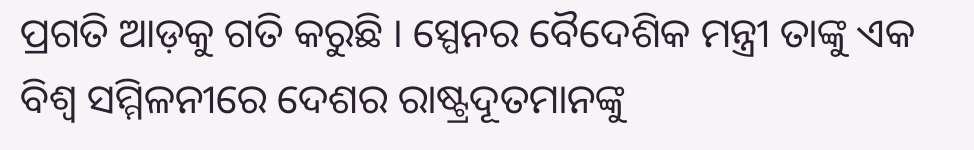ପ୍ରଗତି ଆଡ଼କୁ ଗତି କରୁଛି । ସ୍ପେନର ବୈଦେଶିକ ମନ୍ତ୍ରୀ ତାଙ୍କୁ ଏକ ବିଶ୍ୱ ସମ୍ମିଳନୀରେ ଦେଶର ରାଷ୍ଟ୍ରଦୂତମାନଙ୍କୁ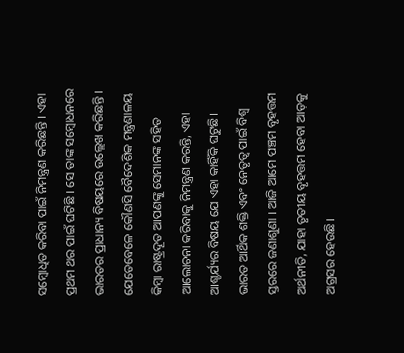ସମ୍ବୋଧିତ କରିବା ପାଇଁ ନିମନ୍ତ୍ରଣ କରିଛନ୍ତି । ଏହା ପ୍ରଥମ ଥର ପାଇଁ ଘଟିଛି । ସେ ତାଙ୍କ ସମ୍ବୋଧନରେ ଭାରତର ପ୍ରାଧାନ୍ୟ ବିଷୟରେ ଉଲ୍ଲେଖ କରିଛନ୍ତି । ଯେତେବେଳେ କୌଣସି ବୈଦେଶିକ ମନ୍ତ୍ରଣାଳୟ କିମ୍ବା ରାଷ୍ଟ୍ରଦୂତ ଆପଣଙ୍କୁ ସେମାନଙ୍କ ସହିତ ଆଲୋଚନା କରିବାକୁ ନିମନ୍ତ୍ରଣ କରନ୍ତି, ଏହା ଆଶ୍ଚର୍ଯ୍ୟର ବିଷୟ ଯେ ଏହା କାହିଁକି ଘଟୁଛି। ଭାରତ ଆର୍ଥିକ ଶକ୍ତି ଏବଂ ନେତୃତ୍ୱ ପାଇଁ ବିଶ୍ୱ ସ୍ତରରେ ଜଣାଶୁଣା । ଆଜି ଆମେ ପଞ୍ଚମ ବୃହତ୍ତମ ଅର୍ଥନୀତି, ଯାହା ତୃତୀୟ ବୃହତ୍ତମ ହେବା ଆଡ଼କୁ ଅଗ୍ରସର ହେଉଛି।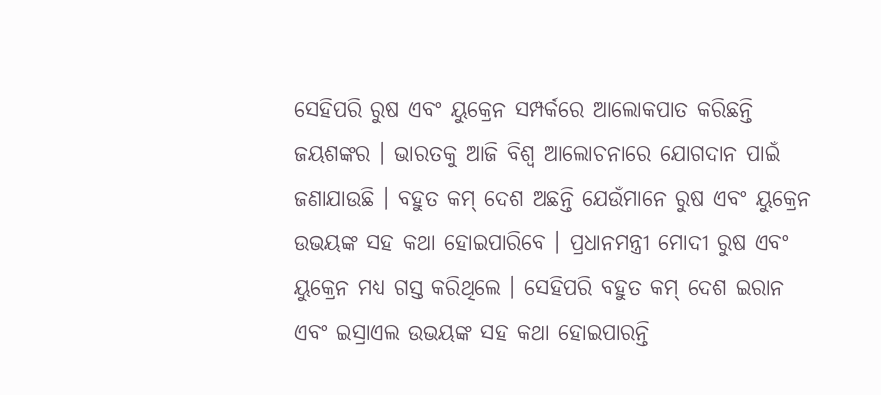ସେହିପରି ରୁଷ ଏବଂ ୟୁକ୍ରେନ ସମ୍ପର୍କରେ ଆଲୋକପାତ କରିଛନ୍ତି ଜୟଶଙ୍କର । ଭାରତକୁ ଆଜି ବିଶ୍ୱ ଆଲୋଚନାରେ ଯୋଗଦାନ ପାଇଁ ଜଣାଯାଉଛି । ବହୁତ କମ୍ ଦେଶ ଅଛନ୍ତି ଯେଉଁମାନେ ରୁଷ ଏବଂ ୟୁକ୍ରେନ ଉଭୟଙ୍କ ସହ କଥା ହୋଇପାରିବେ । ପ୍ରଧାନମନ୍ତ୍ରୀ ମୋଦୀ ରୁଷ ଏବଂ ୟୁକ୍ରେନ ମଧ୍ୟ ଗସ୍ତ କରିଥିଲେ । ସେହିପରି ବହୁତ କମ୍ ଦେଶ ଇରାନ ଏବଂ ଇସ୍ରାଏଲ ଉଭୟଙ୍କ ସହ କଥା ହୋଇପାରନ୍ତି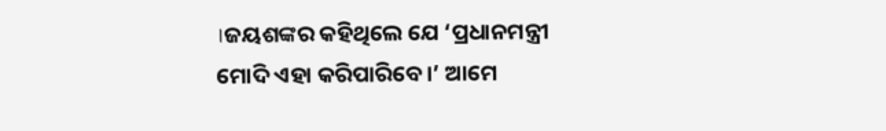।ଜୟଶଙ୍କର କହିଥିଲେ ଯେ ‘ପ୍ରଧାନମନ୍ତ୍ରୀ ମୋଦି ଏହା କରିପାରିବେ।’ ଆମେ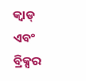କ୍ୱାଡ୍ ଏବଂ ବ୍ରିକ୍ସର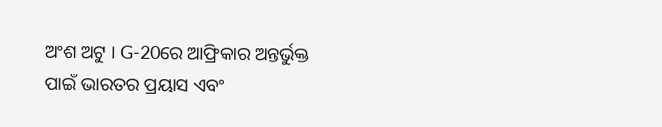ଅଂଶ ଅଟୁ । G-20ରେ ଆଫ୍ରିକାର ଅନ୍ତର୍ଭୁକ୍ତ ପାଇଁ ଭାରତର ପ୍ରୟାସ ଏବଂ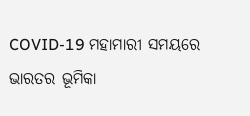COVID-19 ମହାମାରୀ ସମୟରେ ଭାରତର ଭୂମିକା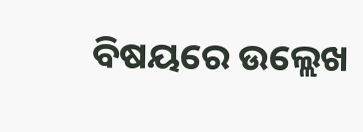ବିଷୟରେ ଉଲ୍ଲେଖ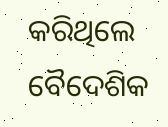କରିଥିଲେ ବୈଦେଶିକ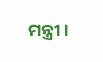ମନ୍ତ୍ରୀ ।